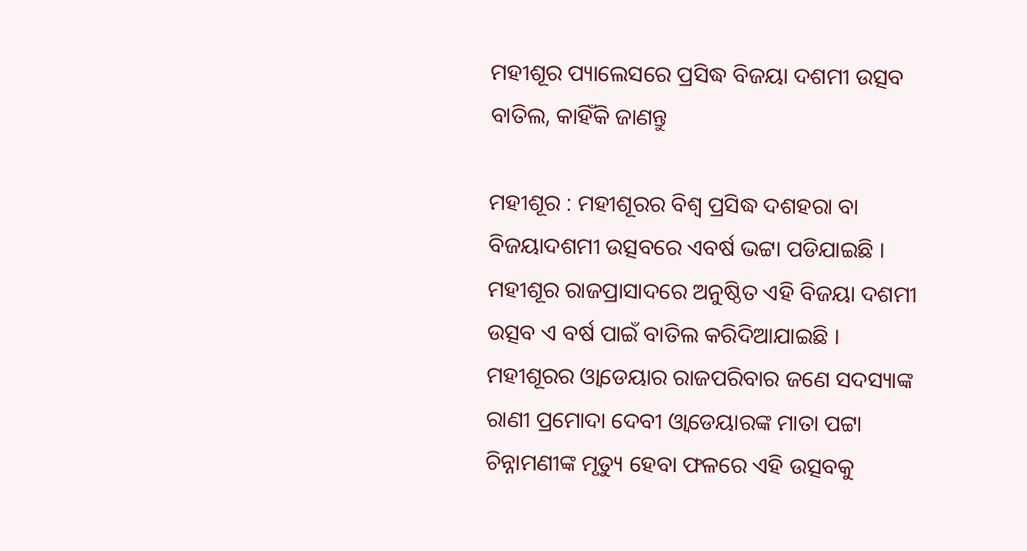ମହୀଶୂର ପ୍ୟାଲେସରେ ପ୍ରସିଦ୍ଧ ବିଜୟା ଦଶମୀ ଉତ୍ସବ ବାତିଲ, କାହିଁକି ଜାଣନ୍ତୁ

ମହୀଶୂର : ମହୀଶୂରର ବିଶ୍ୱ ପ୍ରସିଦ୍ଧ ଦଶହରା ବା ବିଜୟାଦଶମୀ ଉତ୍ସବରେ ଏବର୍ଷ ଭଟ୍ଟା ପଡିଯାଇଛି । ମହୀଶୂର ରାଜପ୍ରାସାଦରେ ଅନୁଷ୍ଠିତ ଏହି ବିଜୟା ଦଶମୀ ଉତ୍ସବ ଏ ବର୍ଷ ପାଇଁ ବାତିଲ କରିଦିଆଯାଇଛି । ମହୀଶୂରର ଓ୍ଵାଡେୟାର ରାଜପରିବାର ଜଣେ ସଦସ୍ୟାଙ୍କ ରାଣୀ ପ୍ରମୋଦା ଦେବୀ ଓ୍ଵାଡେୟାରଙ୍କ ମାତା ପଟ୍ଟା ଚିନ୍ନାମଣୀଙ୍କ ମୃତ୍ୟୁ ହେବା ଫଳରେ ଏହି ଉତ୍ସବକୁ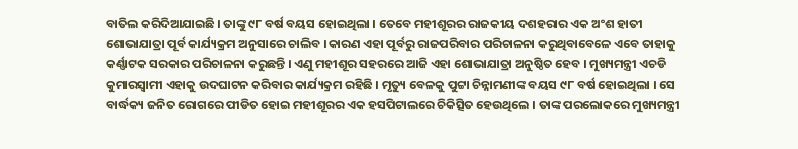ବାତିଲ କରିଦିଆଯାଇଛି । ତାଙ୍କୁ ୯୮ ବର୍ଷ ବୟସ ହୋଇଥିଲା । ତେବେ ମହୀଶୂରର ରାଜକୀୟ ଦଶହରାର ଏକ ଅଂଶ ହାତୀ ଶୋଭାଯାତ୍ରା ପୂର୍ବ କାର୍ଯ୍ୟକ୍ରମ ଅନୁସାରେ ଚାଲିବ । କାରଣ ଏହା ପୂର୍ବରୁ ରାଜପରିବାର ପରିଚାଳନା କରୁଥିବାବେଳେ ଏବେ ତାହାକୁ କର୍ଣ୍ଣାଟକ ସରକାର ପରିଚାଳନା କରୁଛନ୍ତି । ଏଣୁ ମହୀଶୂର ସହରରେ ଆଜି ଏହା ଶୋଭାଯାତ୍ରା ଅନୁଷ୍ଠିତ ହେବ । ମୁଖ୍ୟମନ୍ତ୍ରୀ ଏଚଡି କୁମାରସ୍ୱାମୀ ଏହାକୁ ଉଦଘାଟନ କରିବାର କାର୍ଯ୍ୟକ୍ରମ ରହିଛି । ମୃତ୍ୟୁ ବେଳକୁ ପୁଟ୍ଟା ଚିନ୍ନାମଣୀଙ୍କ ବୟସ ୯୮ ବର୍ଷ ହୋଇଥିଲା । ସେ ବାର୍ଦ୍ଧକ୍ୟ ଜନିତ ରୋଗରେ ପୀଡିତ ହୋଇ ମହୀଶୂରର ଏକ ହସପିଟାଲରେ ଚିକିତ୍ସିତ ହେଉଥିଲେ । ତାଙ୍କ ପରଲୋକରେ ମୁଖ୍ୟମନ୍ତ୍ରୀ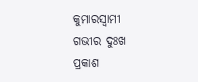କୁମାରସ୍ୱାମୀ ଗଭୀର ଦୁଃଖ ପ୍ରକାଶ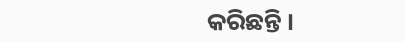କରିଛନ୍ତି ।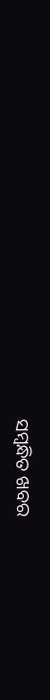ସମ୍ବନ୍ଧିତ ଖବର